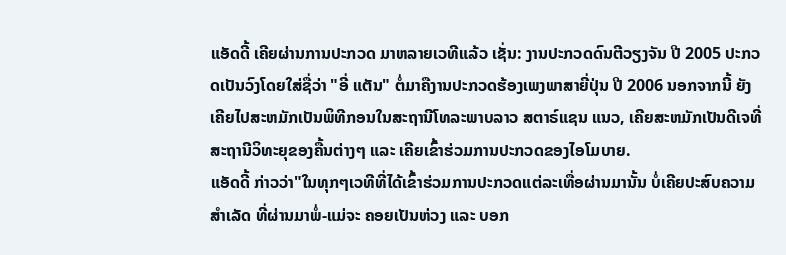ແອັດດີ້ ເຄີຍຜ່ານການປະກວດ ມາຫລາຍເວທີແລ້ວ ເຊັ່ນ: ງານປະກວດດົນຕີວຽງຈັນ ປີ 2005 ປະກວດເປັນວົງໂດຍໃສ່ຊື່ວ່າ "ອີ່ ແຕັນ" ຕໍ່ມາຄືງານປະກວດຮ້ອງເພງພາສາຍີ່ປຸ່ນ ປີ 2006 ນອກຈາກນີ້ ຍັງເຄີຍໄປສະຫມັກເປັນພິທີກອນໃນສະຖານີໂທລະພາບລາວ ສຕາຣ໌ແຊນ ແນວ, ເຄີຍສະຫມັກເປັນດີເຈທີ່ສະຖານີວິທະຍຸຂອງຄື້ນຕ່າງໆ ແລະ ເຄີຍເຂົ້າຮ່ວມການປະກວດຂອງໄອໂມບາຍ.
ແອັດດີ້ ກ່າວວ່າ"ໃນທຸກໆເວທີທີ່ໄດ້ເຂົ້າຮ່ວມການປະກວດແຕ່ລະເທື່ອຜ່ານມານັ້ນ ບໍ່ເຄີຍປະສົບຄວາມສຳເລັດ ທີ່ຜ່ານມາພໍ່-ແມ່ຈະ ຄອຍເປັນຫ່ວງ ແລະ ບອກ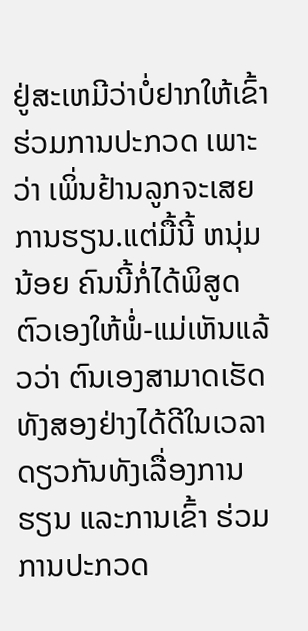ຢູ່ສະເຫມີວ່າບໍ່ຢາກໃຫ້ເຂົ້າຮ່ວມການປະກວດ ເພາະວ່າ ເພິ່ນຢ້ານລູກຈະເສຍການຮຽນ.ແຕ່ມື້ນີ້ ຫນຸ່ມນ້ອຍ ຄົນນີ້ກໍ່ໄດ້ພິສູດຕົວເອງໃຫ້ພໍ່-ແມ່ເຫັນແລ້ວວ່າ ຕົນເອງສາມາດເຮັດທັງສອງຢ່າງໄດ້ດີໃນເວລາດຽວກັນທັງເລື່ອງການຮຽນ ແລະການເຂົ້າ ຮ່ວມການປະກວດ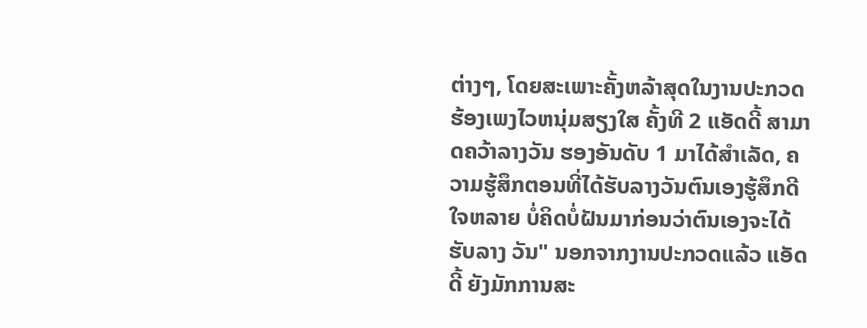ຕ່າງໆ, ໂດຍສະເພາະຄັ້ງຫລ້າສຸດໃນງານປະກວດ ຮ້ອງເພງໄວຫນຸ່ມສຽງໃສ ຄັ້ງທີ 2 ແອັດດີ້ ສາມາດຄວ້າລາງວັນ ຮອງອັນດັບ 1 ມາໄດ້ສຳເລັດ, ຄວາມຮູ້ສຶກຕອນທີ່ໄດ້ຮັບລາງວັນຕົນເອງຮູ້ສຶກດີໃຈຫລາຍ ບໍ່ຄິດບໍ່ຝັນມາກ່ອນວ່າຕົນເອງຈະໄດ້ຮັບລາງ ວັນ" ນອກຈາກງານປະກວດແລ້ວ ແອັດດີ້ ຍັງມັກການສະ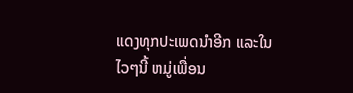ແດງທຸກປະເພດນຳອີກ ແລະໃນໄວໆນີ້ ຫມູ່ເພື່ອນ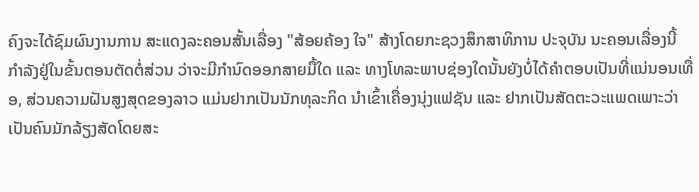ຄົງຈະໄດ້ຊົມຜົນງານການ ສະແດງລະຄອນສັ້ນເລື່ອງ "ສ້ອຍຄ້ອງ ໃຈ" ສ້າງໂດຍກະຊວງສຶກສາທິການ ປະຈຸບັນ ນະຄອນເລື່ອງນີ້ ກຳລັງຢູ່ໃນຂັ້ນຕອນຕັດຕໍ່ສ່ວນ ວ່າຈະມີກຳນົດອອກສາຍມື້ໃດ ແລະ ທາງໂທລະພາບຊ່ອງໃດນັ້ນຍັງບໍ່ໄດ້ຄຳຕອບເປັນທີ່ແນ່ນອນເທື່ອ, ສ່ວນຄວາມຝັນສູງສຸດຂອງລາວ ແມ່ນຢາກເປັນນັກທຸລະກິດ ນຳເຂົ້າເຄື່ອງນຸ່ງແຟຊັນ ແລະ ຢາກເປັນສັດຕະວະແພດເພາະວ່າເປັນຄົນມັກລ້ຽງສັດໂດຍສະ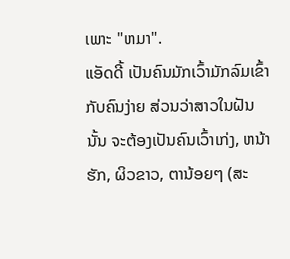ເພາະ "ຫມາ".
ແອັດດີ້ ເປັນຄົນມັກເວົ້າມັກລົມເຂົ້າກັບຄົນງ່າຍ ສ່ວນວ່າສາວໃນຝັນນັ້ນ ຈະຕ້ອງເປັນຄົນເວົ້າເກ່ງ, ຫນ້າຮັກ, ຜິວຂາວ, ຕານ້ອຍໆ (ສະ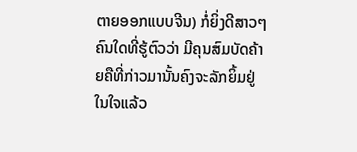ຕາຍອອກແບບຈີນ) ກໍ່ຍິ່ງດີສາວໆ ຄົນໃດທີ່ຮູ້ຕົວວ່າ ມີຄຸນສົມບັດຄ້າຍຄືທີ່ກ່າວມານັ້ນຄົງຈະລັກຍິ້ມຢູ່ໃນໃຈແລ້ວ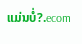ແມ່ນບໍ່?.ecom